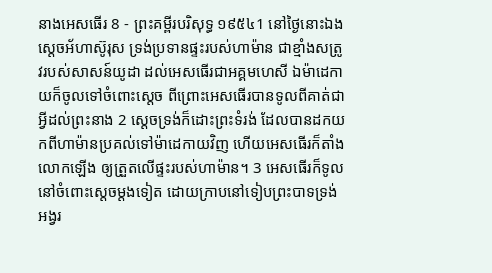នាងអេសធើរ 8 - ព្រះគម្ពីរបរិសុទ្ធ ១៩៥៤1 នៅថ្ងៃនោះឯង ស្តេចអ័ហាស៊ូរុស ទ្រង់ប្រទានផ្ទះរបស់ហាម៉ាន ជាខ្មាំងសត្រូវរបស់សាសន៍យូដា ដល់អេសធើរជាអគ្គមហេសី ឯម៉ាដេកាយក៏ចូលទៅចំពោះស្តេច ពីព្រោះអេសធើរបានទូលពីគាត់ជាអ្វីដល់ព្រះនាង 2 ស្តេចទ្រង់ក៏ដោះព្រះទំរង់ ដែលបានដកយកពីហាម៉ានប្រគល់ទៅម៉ាដេកាយវិញ ហើយអេសធើរក៏តាំងលោកឡើង ឲ្យត្រួតលើផ្ទះរបស់ហាម៉ាន។ 3 អេសធើរក៏ទូលនៅចំពោះស្តេចម្តងទៀត ដោយក្រាបនៅទៀបព្រះបាទទ្រង់ អង្វរ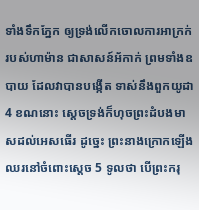ទាំងទឹកភ្នែក ឲ្យទ្រង់លើកចោលការអាក្រក់របស់ហាម៉ាន ជាសាសន៍អ័កាក់ ព្រមទាំងឧបាយ ដែលវាបានបង្កើត ទាស់នឹងពួកយូដា 4 ខណនោះ ស្តេចទ្រង់ក៏ហុចព្រះដំបងមាសដល់អេសធើរ ដូច្នេះ ព្រះនាងក្រោកឡើង ឈរនៅចំពោះស្តេច 5 ទូលថា បើព្រះករុ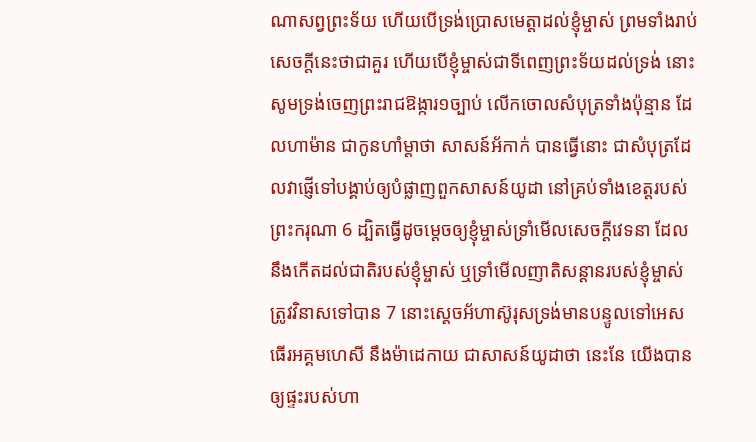ណាសព្វព្រះទ័យ ហើយបើទ្រង់ប្រោសមេត្តាដល់ខ្ញុំម្ចាស់ ព្រមទាំងរាប់សេចក្ដីនេះថាជាគួរ ហើយបើខ្ញុំម្ចាស់ជាទីពេញព្រះទ័យដល់ទ្រង់ នោះសូមទ្រង់ចេញព្រះរាជឱង្ការ១ច្បាប់ លើកចោលសំបុត្រទាំងប៉ុន្មាន ដែលហាម៉ាន ជាកូនហាំម្តាថា សាសន៍អ័កាក់ បានធ្វើនោះ ជាសំបុត្រដែលវាផ្ញើទៅបង្គាប់ឲ្យបំផ្លាញពួកសាសន៍យូដា នៅគ្រប់ទាំងខេត្តរបស់ព្រះករុណា 6 ដ្បិតធ្វើដូចម្តេចឲ្យខ្ញុំម្ចាស់ទ្រាំមើលសេចក្ដីវេទនា ដែលនឹងកើតដល់ជាតិរបស់ខ្ញុំម្ចាស់ ឬទ្រាំមើលញាតិសន្តានរបស់ខ្ញុំម្ចាស់ត្រូវវិនាសទៅបាន 7 នោះស្តេចអ័ហាស៊ូរុសទ្រង់មានបន្ទូលទៅអេសធើរអគ្គមហេសី នឹងម៉ាដេកាយ ជាសាសន៍យូដាថា នេះនែ យើងបានឲ្យផ្ទះរបស់ហា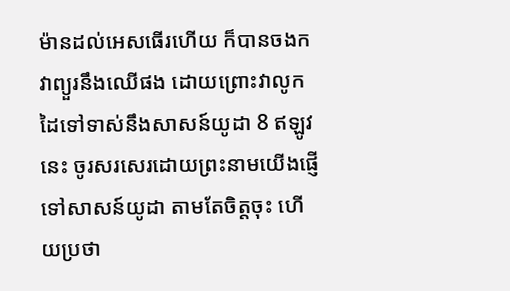ម៉ានដល់អេសធើរហើយ ក៏បានចងកវាព្យួរនឹងឈើផង ដោយព្រោះវាលូកដៃទៅទាស់នឹងសាសន៍យូដា 8 ឥឡូវនេះ ចូរសរសេរដោយព្រះនាមយើងផ្ញើទៅសាសន៍យូដា តាមតែចិត្តចុះ ហើយប្រថា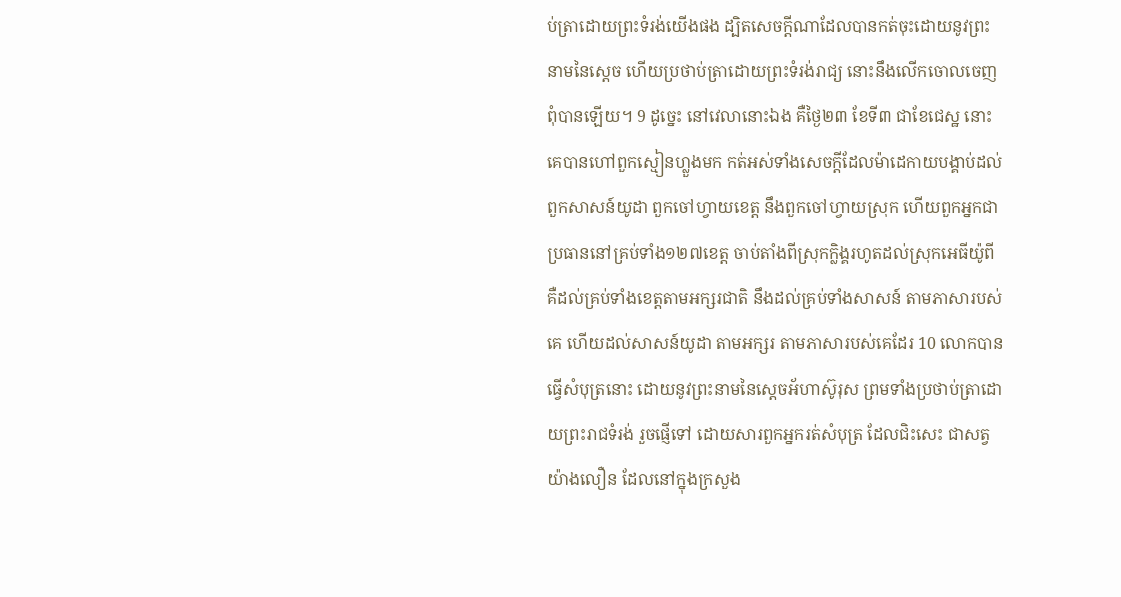ប់ត្រាដោយព្រះទំរង់យើងផង ដ្បិតសេចក្ដីណាដែលបានកត់ចុះដោយនូវព្រះនាមនៃស្តេច ហើយប្រថាប់ត្រាដោយព្រះទំរង់រាជ្យ នោះនឹងលើកចោលចេញពុំបានឡើយ។ 9 ដូច្នេះ នៅវេលានោះឯង គឺថ្ងៃ២៣ ខែទី៣ ជាខែជេស្ឋ នោះគេបានហៅពួកស្មៀនហ្លួងមក កត់អស់ទាំងសេចក្ដីដែលម៉ាដេកាយបង្គាប់ដល់ពួកសាសន៍យូដា ពួកចៅហ្វាយខេត្ត នឹងពួកចៅហ្វាយស្រុក ហើយពួកអ្នកជាប្រធាននៅគ្រប់ទាំង១២៧ខេត្ត ចាប់តាំងពីស្រុកក្លិង្គរហូតដល់ស្រុកអេធីយ៉ូពី គឺដល់គ្រប់ទាំងខេត្តតាមអក្សរជាតិ នឹងដល់គ្រប់ទាំងសាសន៍ តាមភាសារបស់គេ ហើយដល់សាសន៍យូដា តាមអក្សរ តាមភាសារបស់គេដែរ 10 លោកបានធ្វើសំបុត្រនោះ ដោយនូវព្រះនាមនៃស្តេចអ័ហាស៊ូរុស ព្រមទាំងប្រថាប់ត្រាដោយព្រះរាជទំរង់ រួចផ្ញើទៅ ដោយសារពួកអ្នករត់សំបុត្រ ដែលជិះសេះ ជាសត្វយ៉ាងលឿន ដែលនៅក្នុងក្រសួង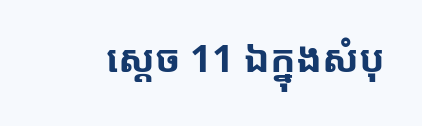ស្តេច 11 ឯក្នុងសំបុ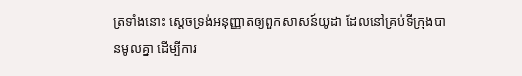ត្រទាំងនោះ ស្តេចទ្រង់អនុញ្ញាតឲ្យពួកសាសន៍យូដា ដែលនៅគ្រប់ទីក្រុងបានមូលគ្នា ដើម្បីការ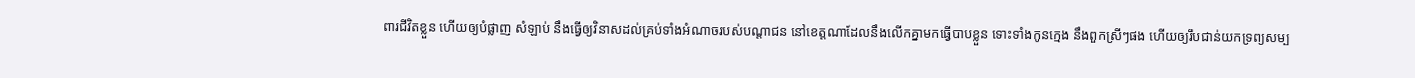ពារជីវិតខ្លួន ហើយឲ្យបំផ្លាញ សំឡាប់ នឹងធ្វើឲ្យវិនាសដល់គ្រប់ទាំងអំណាចរបស់បណ្តាជន នៅខេត្តណាដែលនឹងលើកគ្នាមកធ្វើបាបខ្លួន ទោះទាំងកូនក្មេង នឹងពួកស្រីៗផង ហើយឲ្យរឹបជាន់យកទ្រព្យសម្ប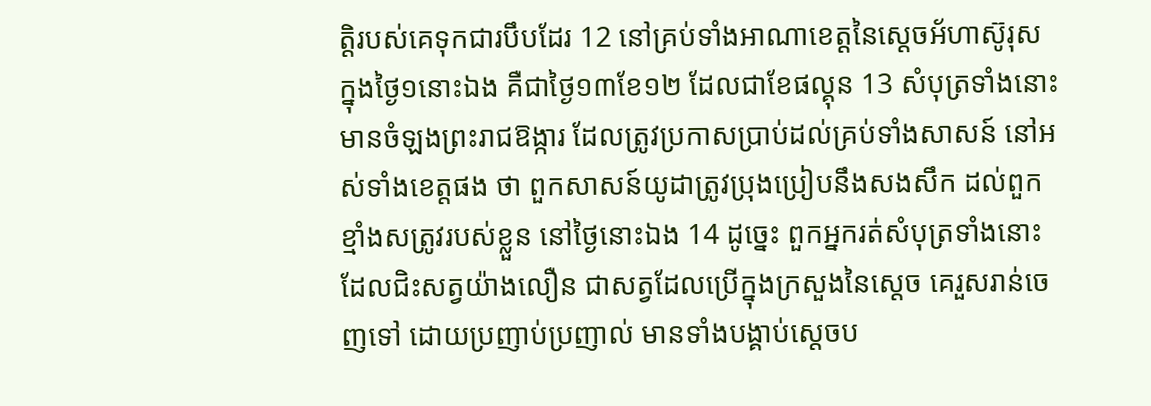ត្តិរបស់គេទុកជារបឹបដែរ 12 នៅគ្រប់ទាំងអាណាខេត្តនៃស្តេចអ័ហាស៊ូរុស ក្នុងថ្ងៃ១នោះឯង គឺជាថ្ងៃ១៣ខែ១២ ដែលជាខែផល្គុន 13 សំបុត្រទាំងនោះមានចំឡងព្រះរាជឱង្ការ ដែលត្រូវប្រកាសប្រាប់ដល់គ្រប់ទាំងសាសន៍ នៅអស់ទាំងខេត្តផង ថា ពួកសាសន៍យូដាត្រូវប្រុងប្រៀបនឹងសងសឹក ដល់ពួកខ្មាំងសត្រូវរបស់ខ្លួន នៅថ្ងៃនោះឯង 14 ដូច្នេះ ពួកអ្នករត់សំបុត្រទាំងនោះ ដែលជិះសត្វយ៉ាងលឿន ជាសត្វដែលប្រើក្នុងក្រសួងនៃស្តេច គេរួសរាន់ចេញទៅ ដោយប្រញាប់ប្រញាល់ មានទាំងបង្គាប់ស្តេចប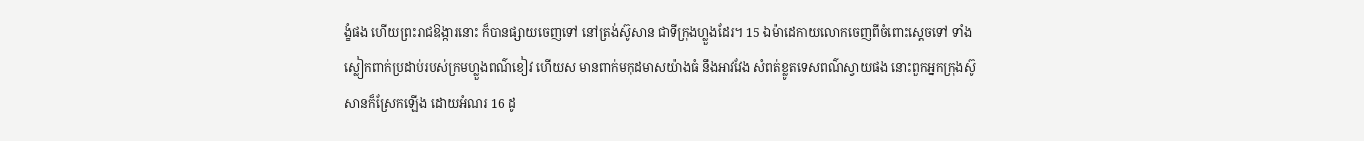ង្ខំផង ហើយព្រះរាជឱង្ការនោះ ក៏បានផ្សាយចេញទៅ នៅត្រង់ស៊ូសាន ជាទីក្រុងហ្លួងដែរ។ 15 ឯម៉ាដេកាយលោកចេញពីចំពោះស្តេចទៅ ទាំងស្លៀកពាក់ប្រដាប់របស់ក្រមហ្លួងពណ៌ខៀវ ហើយស មានពាក់មកុដមាសយ៉ាងធំ នឹងអាវវែង សំពត់ខ្លូតទេសពណ៌ស្វាយផង នោះពួកអ្នកក្រុងស៊ូសានក៏ស្រែកឡើង ដោយអំណរ 16 ដូ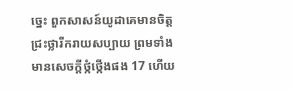ច្នេះ ពួកសាសន៍យូដាគេមានចិត្តជ្រះថ្លារីករាយសប្បាយ ព្រមទាំងមានសេចក្ដីថ្កំថ្កើងផង 17 ហើយ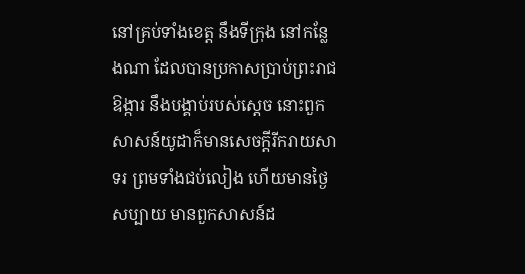នៅគ្រប់ទាំងខេត្ត នឹងទីក្រុង នៅកន្លែងណា ដែលបានប្រកាសប្រាប់ព្រះរាជឱង្ការ នឹងបង្គាប់របស់ស្តេច នោះពួកសាសន៍យូដាក៏មានសេចក្ដីរីករាយសាទរ ព្រមទាំងជប់លៀង ហើយមានថ្ងៃសប្បាយ មានពួកសាសន៍ដ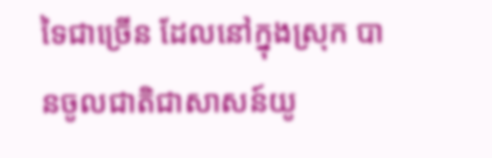ទៃជាច្រើន ដែលនៅក្នុងស្រុក បានចូលជាតិជាសាសន៍យូ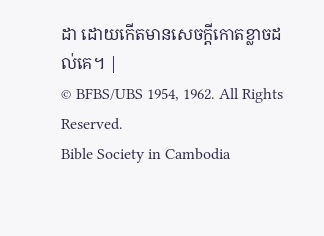ដា ដោយកើតមានសេចក្ដីកោតខ្លាចដល់គេ។ |
© BFBS/UBS 1954, 1962. All Rights Reserved.
Bible Society in Cambodia